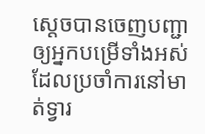ស្តេចបានចេញបញ្ជាឲ្យអ្នកបម្រើទាំងអស់ ដែលប្រចាំការនៅមាត់ទ្វារ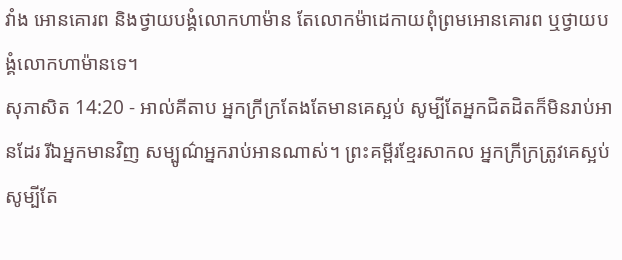វាំង អោនគោរព និងថ្វាយបង្គំលោកហាម៉ាន តែលោកម៉ាដេកាយពុំព្រមអោនគោរព ឬថ្វាយបង្គំលោកហាម៉ានទេ។
សុភាសិត 14:20 - អាល់គីតាប អ្នកក្រីក្រតែងតែមានគេស្អប់ សូម្បីតែអ្នកជិតដិតក៏មិនរាប់អានដែរ រីឯអ្នកមានវិញ សម្បូណ៌អ្នករាប់អានណាស់។ ព្រះគម្ពីរខ្មែរសាកល អ្នកក្រីក្រត្រូវគេស្អប់ សូម្បីតែ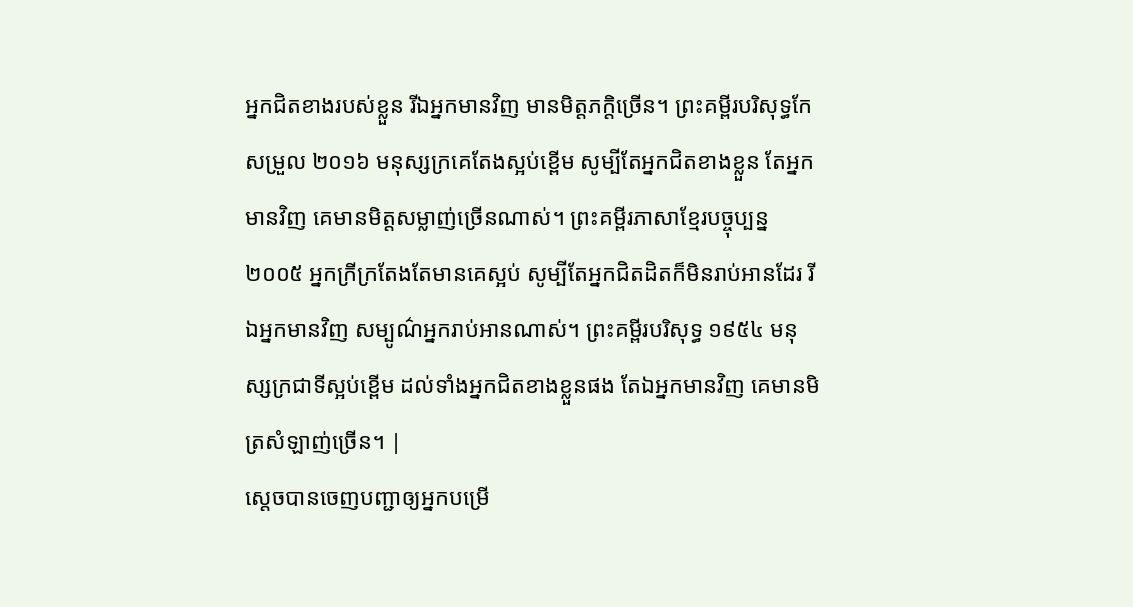អ្នកជិតខាងរបស់ខ្លួន រីឯអ្នកមានវិញ មានមិត្តភក្ដិច្រើន។ ព្រះគម្ពីរបរិសុទ្ធកែសម្រួល ២០១៦ មនុស្សក្រគេតែងស្អប់ខ្ពើម សូម្បីតែអ្នកជិតខាងខ្លួន តែអ្នកមានវិញ គេមានមិត្តសម្លាញ់ច្រើនណាស់។ ព្រះគម្ពីរភាសាខ្មែរបច្ចុប្បន្ន ២០០៥ អ្នកក្រីក្រតែងតែមានគេស្អប់ សូម្បីតែអ្នកជិតដិតក៏មិនរាប់អានដែរ រីឯអ្នកមានវិញ សម្បូណ៌អ្នករាប់អានណាស់។ ព្រះគម្ពីរបរិសុទ្ធ ១៩៥៤ មនុស្សក្រជាទីស្អប់ខ្ពើម ដល់ទាំងអ្នកជិតខាងខ្លួនផង តែឯអ្នកមានវិញ គេមានមិត្រសំឡាញ់ច្រើន។ |
ស្តេចបានចេញបញ្ជាឲ្យអ្នកបម្រើ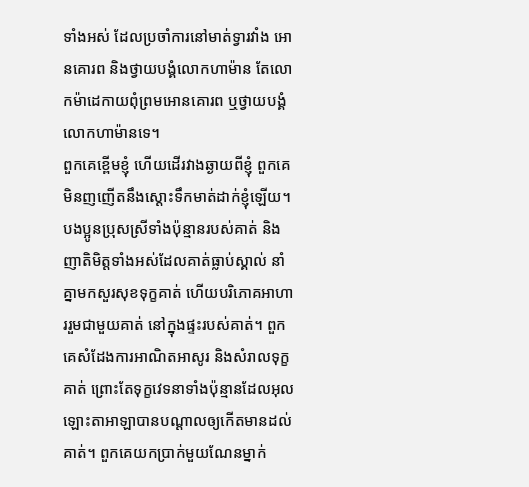ទាំងអស់ ដែលប្រចាំការនៅមាត់ទ្វារវាំង អោនគោរព និងថ្វាយបង្គំលោកហាម៉ាន តែលោកម៉ាដេកាយពុំព្រមអោនគោរព ឬថ្វាយបង្គំលោកហាម៉ានទេ។
ពួកគេខ្ពើមខ្ញុំ ហើយដើរវាងឆ្ងាយពីខ្ញុំ ពួកគេមិនញញើតនឹងស្ដោះទឹកមាត់ដាក់ខ្ញុំឡើយ។
បងប្អូនប្រុសស្រីទាំងប៉ុន្មានរបស់គាត់ និងញាតិមិត្តទាំងអស់ដែលគាត់ធ្លាប់ស្គាល់ នាំគ្នាមកសួរសុខទុក្ខគាត់ ហើយបរិភោគអាហាររួមជាមួយគាត់ នៅក្នុងផ្ទះរបស់គាត់។ ពួកគេសំដែងការអាណិតអាសូរ និងសំរាលទុក្ខគាត់ ព្រោះតែទុក្ខវេទនាទាំងប៉ុន្មានដែលអុលឡោះតាអាឡាបានបណ្ដាលឲ្យកើតមានដល់គាត់។ ពួកគេយកប្រាក់មួយណែនម្នាក់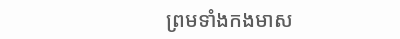ព្រមទាំងកងមាស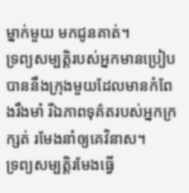ម្នាក់មួយ មកជូនគាត់។
ទ្រព្យសម្បត្តិរបស់អ្នកមានប្រៀបបាននឹងក្រុងមួយដែលមានកំពែងរឹងមាំ រីឯភាពទុគ៌តរបស់អ្នកក្រក្សត់ រមែងនាំឲ្យគេវិនាស។
ទ្រព្យសម្បត្តិរមែងធ្វើ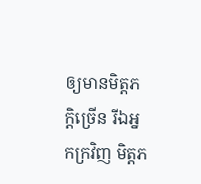ឲ្យមានមិត្តភក្ដិច្រើន រីឯអ្នកក្រវិញ មិត្តភ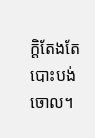ក្ដិតែងតែបោះបង់ចោល។